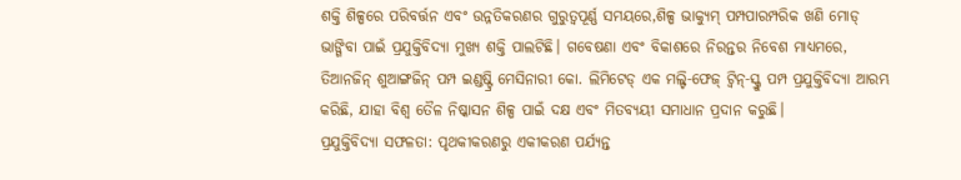ଶକ୍ତି ଶିଳ୍ପରେ ପରିବର୍ତ୍ତନ ଏବଂ ଉନ୍ନତିକରଣର ଗୁରୁତ୍ୱପୂର୍ଣ୍ଣ ସମୟରେ,ଶିଳ୍ପ ଭାକ୍ୟୁମ୍ ପମ୍ପପାରମ୍ପରିକ ଖଣି ମୋଡ୍ ଭାଙ୍ଗିବା ପାଇଁ ପ୍ରଯୁକ୍ତିବିଦ୍ୟା ମୁଖ୍ୟ ଶକ୍ତି ପାଲଟିଛି। ଗବେଷଣା ଏବଂ ବିକାଶରେ ନିରନ୍ତର ନିବେଶ ମାଧ୍ୟମରେ, ତିଆନଜିନ୍ ଶୁଆଙ୍ଗଜିନ୍ ପମ୍ପ ଇଣ୍ଡଷ୍ଟ୍ରି ମେସିନାରୀ କୋ. ଲିମିଟେଡ୍ ଏକ ମଲ୍ଟି-ଫେଜ୍ ଟ୍ୱିନ୍-ସ୍କ୍ରୁ ପମ୍ପ ପ୍ରଯୁକ୍ତିବିଦ୍ୟା ଆରମ୍ଭ କରିଛି, ଯାହା ବିଶ୍ୱ ତୈଳ ନିଷ୍କାସନ ଶିଳ୍ପ ପାଇଁ ଦକ୍ଷ ଏବଂ ମିତବ୍ୟୟୀ ସମାଧାନ ପ୍ରଦାନ କରୁଛି।
ପ୍ରଯୁକ୍ତିବିଦ୍ୟା ସଫଳତା: ପୃଥକୀକରଣରୁ ଏକୀକରଣ ପର୍ଯ୍ୟନ୍ତ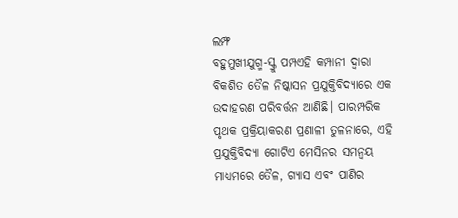ଲମ୍ଫ
ବହୁମୁଖୀଯୁଗ୍ମ-ସ୍କ୍ରୁ ପମ୍ପଏହି କମ୍ପାନୀ ଦ୍ୱାରା ବିକଶିତ ତୈଳ ନିଷ୍କାସନ ପ୍ରଯୁକ୍ତିବିଦ୍ୟାରେ ଏକ ଉଦାହରଣ ପରିବର୍ତ୍ତନ ଆଣିଛି। ପାରମ୍ପରିକ ପୃଥକ ପ୍ରକ୍ରିୟାକରଣ ପ୍ରଣାଳୀ ତୁଳନାରେ, ଏହି ପ୍ରଯୁକ୍ତିବିଦ୍ୟା ଗୋଟିଏ ମେସିନର ସମନ୍ୱୟ ମାଧ୍ୟମରେ ତୈଳ, ଗ୍ୟାସ ଏବଂ ପାଣିର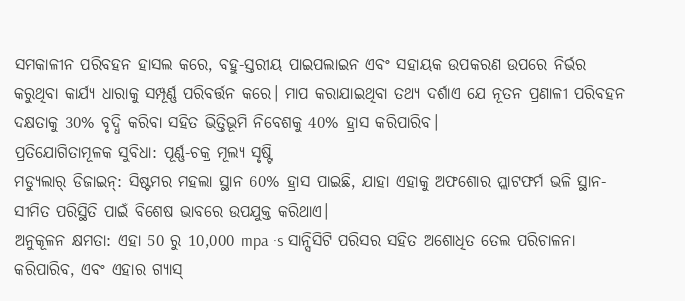ସମକାଳୀନ ପରିବହନ ହାସଲ କରେ, ବହୁ-ସ୍ତରୀୟ ପାଇପଲାଇନ ଏବଂ ସହାୟକ ଉପକରଣ ଉପରେ ନିର୍ଭର କରୁଥିବା କାର୍ଯ୍ୟ ଧାରାକୁ ସମ୍ପୂର୍ଣ୍ଣ ପରିବର୍ତ୍ତନ କରେ। ମାପ କରାଯାଇଥିବା ତଥ୍ୟ ଦର୍ଶାଏ ଯେ ନୂତନ ପ୍ରଣାଳୀ ପରିବହନ ଦକ୍ଷତାକୁ 30% ବୃଦ୍ଧି କରିବା ସହିତ ଭିତ୍ତିଭୂମି ନିବେଶକୁ 40% ହ୍ରାସ କରିପାରିବ।
ପ୍ରତିଯୋଗିତାମୂଳକ ସୁବିଧା: ପୂର୍ଣ୍ଣ-ଚକ୍ର ମୂଲ୍ୟ ସୃଷ୍ଟି
ମଡ୍ୟୁଲାର୍ ଡିଜାଇନ୍: ସିଷ୍ଟମର ମହଲା ସ୍ଥାନ 60% ହ୍ରାସ ପାଇଛି, ଯାହା ଏହାକୁ ଅଫଶୋର ପ୍ଲାଟଫର୍ମ ଭଳି ସ୍ଥାନ-ସୀମିତ ପରିସ୍ଥିତି ପାଇଁ ବିଶେଷ ଭାବରେ ଉପଯୁକ୍ତ କରିଥାଏ।
ଅନୁକୂଳନ କ୍ଷମତା: ଏହା 50 ରୁ 10,000 mpa ·s ସାନ୍ସିସିଟି ପରିସର ସହିତ ଅଶୋଧିତ ତେଲ ପରିଚାଳନା କରିପାରିବ, ଏବଂ ଏହାର ଗ୍ୟାସ୍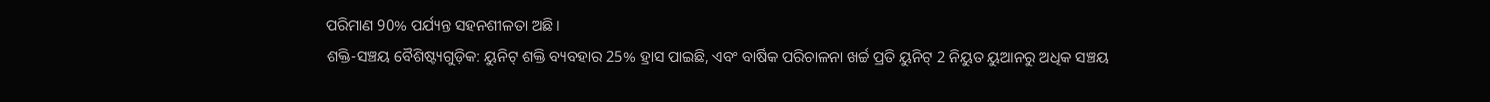ପରିମାଣ 90% ପର୍ଯ୍ୟନ୍ତ ସହନଶୀଳତା ଅଛି।
ଶକ୍ତି-ସଞ୍ଚୟ ବୈଶିଷ୍ଟ୍ୟଗୁଡ଼ିକ: ୟୁନିଟ୍ ଶକ୍ତି ବ୍ୟବହାର 25% ହ୍ରାସ ପାଇଛି, ଏବଂ ବାର୍ଷିକ ପରିଚାଳନା ଖର୍ଚ୍ଚ ପ୍ରତି ୟୁନିଟ୍ 2 ନିୟୁତ ୟୁଆନରୁ ଅଧିକ ସଞ୍ଚୟ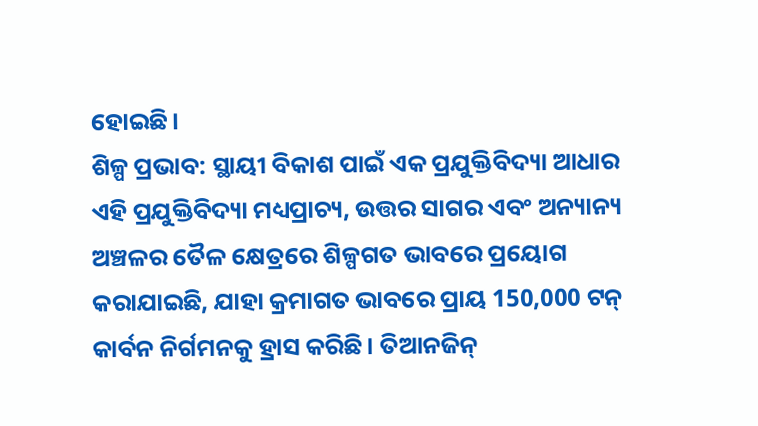ହୋଇଛି।
ଶିଳ୍ପ ପ୍ରଭାବ: ସ୍ଥାୟୀ ବିକାଶ ପାଇଁ ଏକ ପ୍ରଯୁକ୍ତିବିଦ୍ୟା ଆଧାର
ଏହି ପ୍ରଯୁକ୍ତିବିଦ୍ୟା ମଧ୍ୟପ୍ରାଚ୍ୟ, ଉତ୍ତର ସାଗର ଏବଂ ଅନ୍ୟାନ୍ୟ ଅଞ୍ଚଳର ତୈଳ କ୍ଷେତ୍ରରେ ଶିଳ୍ପଗତ ଭାବରେ ପ୍ରୟୋଗ କରାଯାଇଛି, ଯାହା କ୍ରମାଗତ ଭାବରେ ପ୍ରାୟ 150,000 ଟନ୍ କାର୍ବନ ନିର୍ଗମନକୁ ହ୍ରାସ କରିଛି। ତିଆନଜିନ୍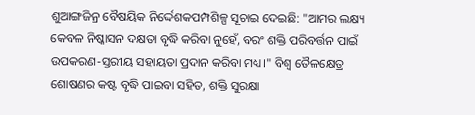ଶୁଆଙ୍ଗଜିନ୍ର ବୈଷୟିକ ନିର୍ଦ୍ଦେଶକପମ୍ପଶିଳ୍ପ ସୂଚାଇ ଦେଇଛି: "ଆମର ଲକ୍ଷ୍ୟ କେବଳ ନିଷ୍କାସନ ଦକ୍ଷତା ବୃଦ୍ଧି କରିବା ନୁହେଁ, ବରଂ ଶକ୍ତି ପରିବର୍ତ୍ତନ ପାଇଁ ଉପକରଣ-ସ୍ତରୀୟ ସହାୟତା ପ୍ରଦାନ କରିବା ମଧ୍ୟ।" ବିଶ୍ୱ ତୈଳକ୍ଷେତ୍ର ଶୋଷଣର କଷ୍ଟ ବୃଦ୍ଧି ପାଇବା ସହିତ, ଶକ୍ତି ସୁରକ୍ଷା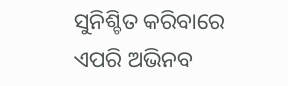ସୁନିଶ୍ଚିତ କରିବାରେ ଏପରି ଅଭିନବ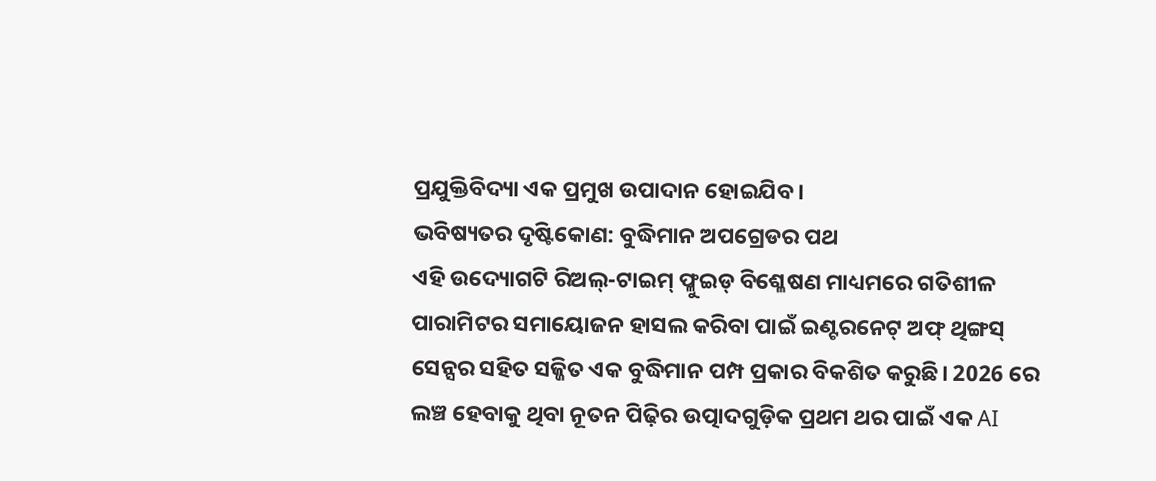ପ୍ରଯୁକ୍ତିବିଦ୍ୟା ଏକ ପ୍ରମୁଖ ଉପାଦାନ ହୋଇଯିବ।
ଭବିଷ୍ୟତର ଦୃଷ୍ଟିକୋଣ: ବୁଦ୍ଧିମାନ ଅପଗ୍ରେଡର ପଥ
ଏହି ଉଦ୍ୟୋଗଟି ରିଅଲ୍-ଟାଇମ୍ ଫ୍ଳୁଇଡ୍ ବିଶ୍ଳେଷଣ ମାଧ୍ୟମରେ ଗତିଶୀଳ ପାରାମିଟର ସମାୟୋଜନ ହାସଲ କରିବା ପାଇଁ ଇଣ୍ଟରନେଟ୍ ଅଫ୍ ଥିଙ୍ଗସ୍ ସେନ୍ସର ସହିତ ସଜ୍ଜିତ ଏକ ବୁଦ୍ଧିମାନ ପମ୍ପ ପ୍ରକାର ବିକଶିତ କରୁଛି। 2026 ରେ ଲଞ୍ଚ ହେବାକୁ ଥିବା ନୂତନ ପିଢ଼ିର ଉତ୍ପାଦଗୁଡ଼ିକ ପ୍ରଥମ ଥର ପାଇଁ ଏକ AI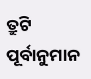ତ୍ରୁଟି ପୂର୍ବାନୁମାନ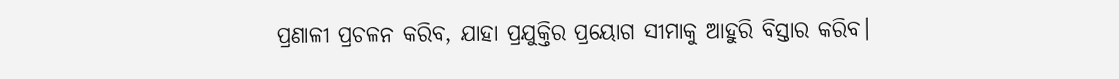ପ୍ରଣାଳୀ ପ୍ରଚଳନ କରିବ, ଯାହା ପ୍ରଯୁକ୍ତିର ପ୍ରୟୋଗ ସୀମାକୁ ଆହୁରି ବିସ୍ତାର କରିବ।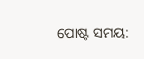ପୋଷ୍ଟ ସମୟ: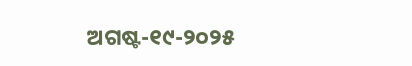ଅଗଷ୍ଟ-୧୯-୨୦୨୫